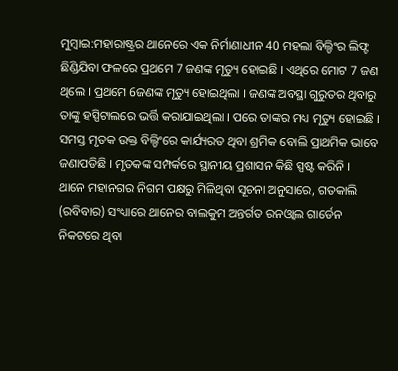ମୁମ୍ବାଇ:ମହାରାଷ୍ଟ୍ରର ଥାନେରେ ଏକ ନିର୍ମାଣାଧୀନ 40 ମହଲା ବିଲ୍ଡିଂର ଲିଫ୍ଟ ଛିଣ୍ଡିଯିବା ଫଳରେ ପ୍ରଥମେ 7 ଜଣଙ୍କ ମୃତ୍ୟୁ ହୋଇଛି । ଏଥିରେ ମୋଟ 7 ଜଣ ଥିଲେ । ପ୍ରଥମେ 6ଜଣଙ୍କ ମୃତ୍ୟୁ ହୋଇଥିଲା । ଜଣଙ୍କ ଅବସ୍ଥା ଗୁରୁତର ଥିବାରୁ ତାଙ୍କୁ ହସ୍ପିଟାଲରେ ଭର୍ତ୍ତି କରାଯାଇଥିଲା । ପରେ ତାଙ୍କର ମଧ୍ୟ ମୃତ୍ୟୁ ହୋଇଛି । ସମସ୍ତ ମୃତକ ଉକ୍ତ ବିଲ୍ଡିଂରେ କାର୍ଯ୍ୟରତ ଥିବା ଶ୍ରମିକ ବୋଲି ପ୍ରାଥମିକ ଭାବେ ଜଣାପଡିଛି । ମୃତକଙ୍କ ସମ୍ପର୍କରେ ସ୍ଥାନୀୟ ପ୍ରଶାସନ କିଛି ସ୍ପଷ୍ଟ କରିନି ।
ଥାନେ ମହାନଗର ନିଗମ ପକ୍ଷରୁ ମିଳିଥିବା ସୂଚନା ଅନୁସାରେ, ଗତକାଲି (ରବିବାର) ସଂଧ୍ୟାରେ ଥାନେର ବାଲକୁମ ଅନ୍ତର୍ଗତ ରନଓ୍ବାଲ ଗାର୍ଡେନ ନିକଟରେ ଥିବା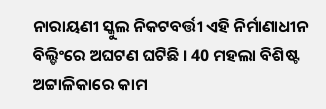ନାରାୟଣୀ ସ୍କୁଲ ନିକଟବର୍ତ୍ତୀ ଏହି ନିର୍ମାଣାଧୀନ ବିଲ୍ଡିଂରେ ଅଘଟଣ ଘଟିଛି । 40 ମହଲା ବିଶିଷ୍ଟ ଅଟ୍ଟାଳିକାରେ କାମ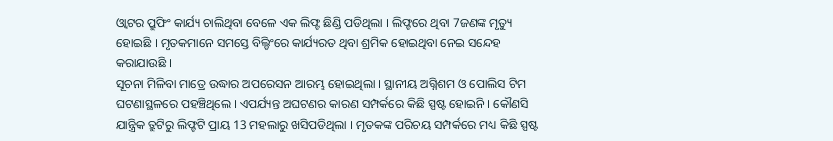ଓ୍ବାଟର ପ୍ରୁଫିଂ କାର୍ଯ୍ୟ ଚାଲିଥିବା ବେଳେ ଏକ ଲିଫ୍ଟ ଛିଣ୍ଡି ପଡିଥିଲା । ଲିଫ୍ଟରେ ଥିବା 7ଜଣଙ୍କ ମୃତ୍ୟୁ ହୋଇଛି । ମୃତକମାନେ ସମସ୍ତେ ବିଲ୍ଡିଂରେ କାର୍ଯ୍ୟରତ ଥିବା ଶ୍ରମିକ ହୋଇଥିବା ନେଇ ସନ୍ଦେହ କରାଯାଉଛି ।
ସୂଚନା ମିଳିବା ମାତ୍ରେ ଉଦ୍ଧାର ଅପରେସନ ଆରମ୍ଭ ହୋଇଥିଲା । ସ୍ଥାନୀୟ ଅଗ୍ନିଶମ ଓ ପୋଲିସ ଟିମ ଘଟଣାସ୍ଥଳରେ ପହଞ୍ଚିଥିଲେ । ଏପର୍ଯ୍ୟନ୍ତ ଅଘଟଣର କାରଣ ସମ୍ପର୍କରେ କିଛି ସ୍ପଷ୍ଟ ହୋଇନି । କୌଣସି ଯାନ୍ତ୍ରିକ ତ୍ରୁଟିରୁ ଲିଫ୍ଟଟି ପ୍ରାୟ 13 ମହଲାରୁ ଖସିପଡିଥିଲା । ମୃତକଙ୍କ ପରିଚୟ ସମ୍ପର୍କରେ ମଧ୍ୟ କିଛି ସ୍ପଷ୍ଟ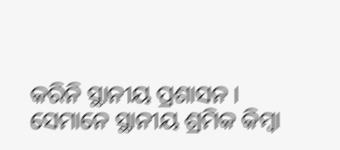କରିନି ସ୍ଥାନୀୟ ପ୍ରଶାସନ । ସେମାନେ ସ୍ଥାନୀୟ ଶ୍ରମିକ କିମ୍ବା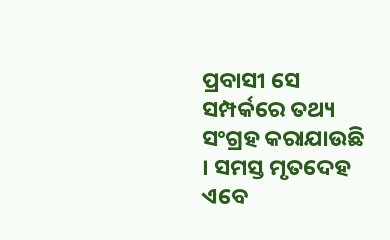ପ୍ରବାସୀ ସେ ସମ୍ପର୍କରେ ତଥ୍ୟ ସଂଗ୍ରହ କରାଯାଉଛି । ସମସ୍ତ ମୃତଦେହ ଏବେ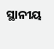ସ୍ଥାନୀୟ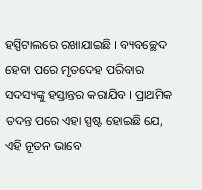ହସ୍ପିଟାଲରେ ରଖାଯାଇଛି । ବ୍ୟବଚ୍ଛେଦ ହେବା ପରେ ମୃତଦେହ ପରିବାର ସଦସ୍ୟଙ୍କୁ ହସ୍ତାନ୍ତର କରାଯିବ । ପ୍ରାଥମିକ ତଦନ୍ତ ପରେ ଏହା ସ୍ପଷ୍ଟ ହୋଇଛି ଯେ, ଏହି ନୂତନ ଭାବେ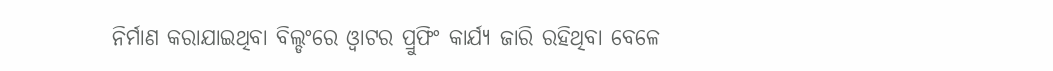ନିର୍ମାଣ କରାଯାଇଥିବା ବିଲ୍ଡଂରେ ଓ୍ବାଟର ପ୍ରୁଫିଂ କାର୍ଯ୍ୟ ଜାରି ରହିଥିବା ବେଳେ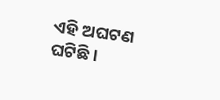ଏହି ଅଘଟଣ ଘଟିଛି ।